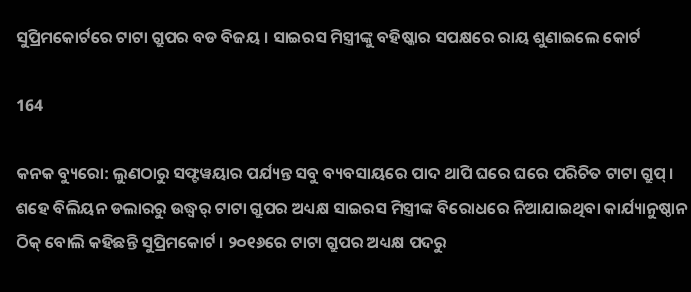ସୁପ୍ରିମକୋର୍ଟରେ ଟାଟା ଗ୍ରୁପର ବଡ ବିଜୟ । ସାଇରସ ମିସ୍ତ୍ରୀଙ୍କୁ ବହିଷ୍କାର ସପକ୍ଷରେ ରାୟ ଶୁଣାଇଲେ କୋର୍ଟ

164

କନକ ବ୍ୟୁରୋ: ଲୁଣଠାରୁ ସଫ୍ଟୱୟାର ପର୍ଯ୍ୟନ୍ତ ସବୁ ବ୍ୟବସାୟରେ ପାଦ ଥାପି ଘରେ ଘରେ ପରିଚିତ ଟାଟା ଗ୍ରୁପ୍ । ଶହେ ବିଲିୟନ ଡଲାରରୁ ଉଦ୍ଧ୍ୱର୍ ଟାଟା ଗ୍ରୁପର ଅଧ୍ୟକ୍ଷ ସାଇରସ ମିସ୍ତ୍ରୀଙ୍କ ବିରୋଧରେ ନିଆଯାଇଥିବା କାର୍ଯ୍ୟାନୁଷ୍ଠାନ ଠିକ୍ ବୋଲି କହିଛନ୍ତି ସୁପ୍ରିମକୋର୍ଟ । ୨୦୧୬ରେ ଟାଟା ଗ୍ରୁପର ଅଧ୍ୟକ୍ଷ ପଦରୁ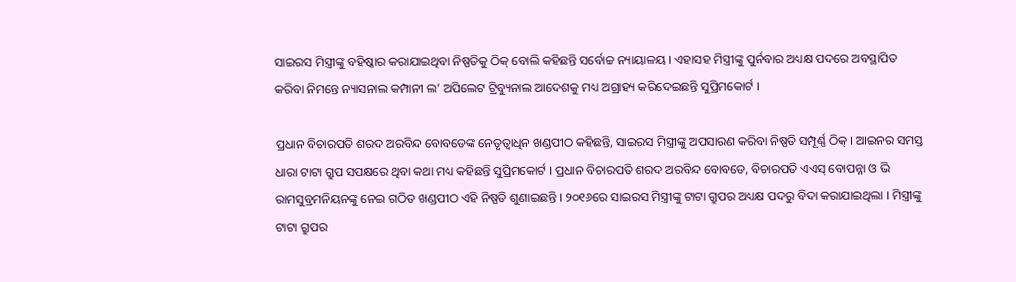ସାଇରସ ମିସ୍ତ୍ରୀଙ୍କୁ ବହିଷ୍କାର କରାଯାଇଥିବା ନିଷ୍ପତିକୁ ଠିକ୍ ବୋଲି କହିଛନ୍ତି ସର୍ବୋଚ୍ଚ ନ୍ୟାୟାଳୟ । ଏହାସହ ମିସ୍ତ୍ରୀଙ୍କୁ ପୁର୍ନବାର ଅଧ୍ୟକ୍ଷ ପଦରେ ଅବସ୍ଥାପିତ କରିବା ନିମନ୍ତେ ନ୍ୟାସନାଲ କମ୍ପାନୀ ଲ’ ଅପିଲେଟ ଟ୍ରିବ୍ୟୁନାଲ ଆଦେଶକୁ ମଧ୍ୟ ଅଗ୍ରାହ୍ୟ କରିଦେଇଛନ୍ତି ସୁପ୍ରିମକୋର୍ଟ ।

ପ୍ରଧାନ ବିଚାରପତି ଶରଦ ଅରବିନ୍ଦ ବୋବଡେଙ୍କ ନେତୃତ୍ୱାଧିନ ଖଣ୍ଡପୀଠ କହିଛନ୍ତି, ସାଇରସ ମିସ୍ତ୍ରୀଙ୍କୁ ଅପସାରଣ କରିବା ନିଷ୍ପତି ସମ୍ପୂର୍ଣ୍ଣ ଠିକ୍ । ଆଇନର ସମସ୍ତ ଧାରା ଟାଟା ଗ୍ରୁପ ସପକ୍ଷରେ ଥିବା କଥା ମଧ୍ୟ କହିଛନ୍ତି ସୁପ୍ରିମକୋର୍ଟ । ପ୍ରଧାନ ବିଚାରପତି ଶରଦ ଅରବିନ୍ଦ ବୋବଡେ, ବିଚାରପତି ଏଏସ୍ ବୋପନ୍ନା ଓ ଭି ରାମସୁବ୍ରମନିୟନଙ୍କୁ ନେଇ ଗଠିତ ଖଣ୍ଡପୀଠ ଏହି ନିଷ୍ପତି ଶୁଣାଇଛନ୍ତି । ୨୦୧୬ରେ ସାଇରସ ମିସ୍ତ୍ରୀଙ୍କୁ ଟାଟା ଗ୍ରୁପର ଅଧ୍ୟକ୍ଷ ପଦରୁ ବିଦା କରାଯାଇଥିଲା । ମିସ୍ତ୍ରୀଙ୍କୁ ଟାଟା ଗ୍ରୁପର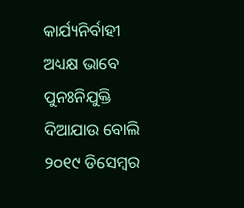କାର୍ଯ୍ୟନିର୍ବାହୀ ଅଧ୍ୟକ୍ଷ ଭାବେ ପୁନଃନିଯୁକ୍ତି ଦିଆଯାଉ ବୋଲି ୨୦୧୯ ଡିସେମ୍ବର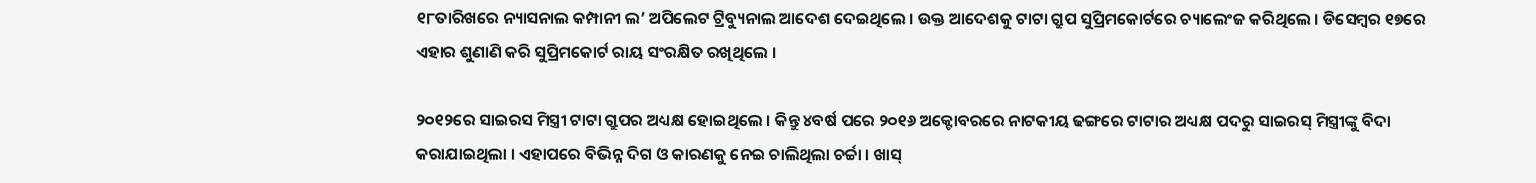୧୮ତାରିଖରେ ନ୍ୟାସନାଲ କମ୍ପାନୀ ଲ’ ଅପିଲେଟ ଟ୍ରିବ୍ୟୁନାଲ ଆଦେଶ ଦେଇଥିଲେ । ଉକ୍ତ ଆଦେଶକୁ ଟାଟା ଗ୍ରୁପ ସୁପ୍ରିମକୋର୍ଟରେ ଚ୍ୟାଲେଂଜ କରିଥିଲେ । ଡିସେମ୍ବର ୧୭ରେ ଏହାର ଶୁଣାଣି କରି ସୁପ୍ରିମକୋର୍ଟ ରାୟ ସଂରକ୍ଷିତ ରଖିଥିଲେ ।

୨୦୧୨ରେ ସାଇରସ ମିସ୍ତ୍ରୀ ଟାଟା ଗ୍ରୁପର ଅଧ୍ୟକ୍ଷ ହୋଇଥିଲେ । କିନ୍ତୁ ୪ବର୍ଷ ପରେ ୨୦୧୬ ଅକ୍ଟୋବରରେ ନାଟକୀୟ ଢଙ୍ଗରେ ଟାଟାର ଅଧ୍ୟକ୍ଷ ପଦରୁ ସାଇରସ୍ ମିସ୍ତ୍ରୀଙ୍କୁ ବିଦା କରାଯାଇଥିଲା । ଏହାପରେ ବିଭିନ୍ନ ଦିଗ ଓ କାରଣକୁ ନେଇ ଚାଲିଥିଲା ଚର୍ଚ୍ଚା । ଖାସ୍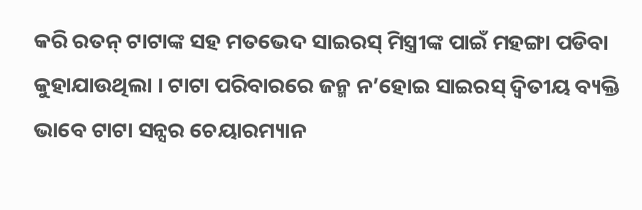କରି ରତନ୍ ଟାଟାଙ୍କ ସହ ମତଭେଦ ସାଇରସ୍ ମିସ୍ତ୍ରୀଙ୍କ ପାଇଁ ମହଙ୍ଗା ପଡିବା କୁହାଯାଉଥିଲା । ଟାଟା ପରିବାରରେ ଜନ୍ମ ନ’ହୋଇ ସାଇରସ୍ ଦ୍ୱିତୀୟ ବ୍ୟକ୍ତି ଭାବେ ଟାଟା ସନ୍ସର ଚେୟାରମ୍ୟାନ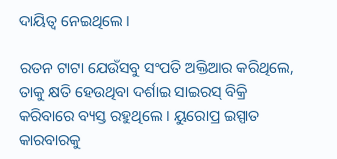ଦାୟିତ୍ୱ ନେଇଥିଲେ ।

ରତନ ଟାଟା ଯେଉଁସବୁ ସଂପତି ଅକ୍ତିଆର କରିଥିଲେ, ତାକୁ କ୍ଷତି ହେଉଥିବା ଦର୍ଶାଇ ସାଇରସ୍ ବିକ୍ରି କରିବାରେ ବ୍ୟସ୍ତ ରହୁଥିଲେ । ୟୁରୋପ୍ର ଇସ୍ପାତ କାରବାରକୁ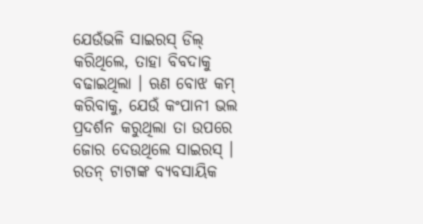ଯେଉଁଭଳି ସାଇରସ୍ ଡିଲ୍ କରିଥିଲେ, ତାହା ବିବଦାକୁ ବଢାଇଥିଲା । ଋଣ ବୋଝ କମ୍ କରିବାକୁ, ଯେଉଁ କଂପାନୀ ଭଲ ପ୍ରଦର୍ଶନ କରୁଥିଲା ତା ଉପରେ ଜୋର ଦେଉଥିଲେ ସାଇରସ୍ । ରତନ୍ ଟାଟାଙ୍କ ବ୍ୟବସାୟିକ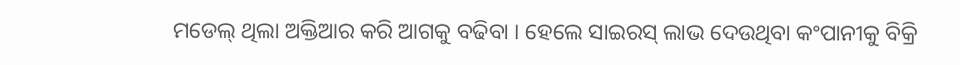ମଡେଲ୍ ଥିଲା ଅକ୍ତିଆର କରି ଆଗକୁ ବଢିବା । ହେଲେ ସାଇରସ୍ ଲାଭ ଦେଉଥିବା କଂପାନୀକୁ ବିକ୍ରି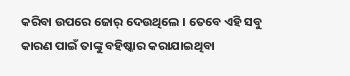କରିବା ଉପରେ ଜୋର୍ ଦେଉଥିଲେ । ତେବେ ଏହି ସବୁ କାରଣ ପାଇଁ ତାଙ୍କୁ ବହିଷ୍କାର କରାଯାଇଥିବା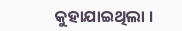କୁହାଯାଇଥିଲା ।